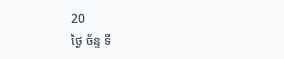20
ថ្ងៃ ច័ន្ទ ទី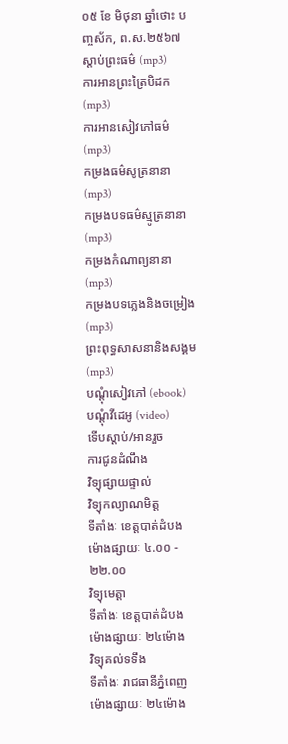០៥ ខែ មិថុនា ឆ្នាំថោះ បញ្ចស័ក, ព.ស.២៥៦៧
ស្តាប់ព្រះធម៌ (mp3)
ការអានព្រះត្រៃបិដក (mp3)
ការអានសៀវភៅធម៌ (mp3)
កម្រងធម៌សូត្រនានា (mp3)
កម្រងបទធម៌ស្មូត្រនានា (mp3)
កម្រងកំណាព្យនានា (mp3)
កម្រងបទភ្លេងនិងចម្រៀង (mp3)
ព្រះពុទ្ធសាសនានិងសង្គម (mp3)
បណ្តុំសៀវភៅ (ebook)
បណ្តុំវីដេអូ (video)
ទើបស្តាប់/អានរួច
ការជូនដំណឹង
វិទ្យុផ្សាយផ្ទាល់
វិទ្យុកល្យាណមិត្ត
ទីតាំងៈ ខេត្តបាត់ដំបង
ម៉ោងផ្សាយៈ ៤.០០ - ២២.០០
វិទ្យុមេត្តា
ទីតាំងៈ ខេត្តបាត់ដំបង
ម៉ោងផ្សាយៈ ២៤ម៉ោង
វិទ្យុគល់ទទឹង
ទីតាំងៈ រាជធានីភ្នំពេញ
ម៉ោងផ្សាយៈ ២៤ម៉ោង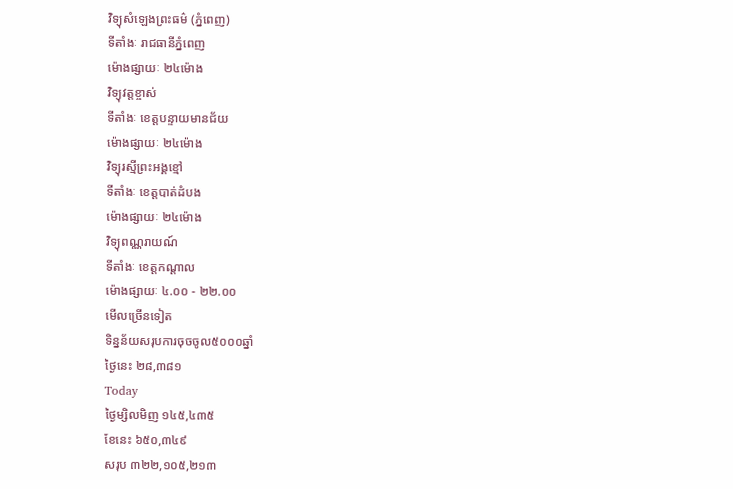វិទ្យុសំឡេងព្រះធម៌ (ភ្នំពេញ)
ទីតាំងៈ រាជធានីភ្នំពេញ
ម៉ោងផ្សាយៈ ២៤ម៉ោង
វិទ្យុវត្តខ្ចាស់
ទីតាំងៈ ខេត្តបន្ទាយមានជ័យ
ម៉ោងផ្សាយៈ ២៤ម៉ោង
វិទ្យុរស្មីព្រះអង្គខ្មៅ
ទីតាំងៈ ខេត្តបាត់ដំបង
ម៉ោងផ្សាយៈ ២៤ម៉ោង
វិទ្យុពណ្ណរាយណ៍
ទីតាំងៈ ខេត្តកណ្តាល
ម៉ោងផ្សាយៈ ៤.០០ - ២២.០០
មើលច្រើនទៀត
ទិន្នន័យសរុបការចុចចូល៥០០០ឆ្នាំ
ថ្ងៃនេះ ២៨,៣៨១
Today
ថ្ងៃម្សិលមិញ ១៤៥,៤៣៥
ខែនេះ ៦៥០,៣៤៩
សរុប ៣២២,១០៥,២១៣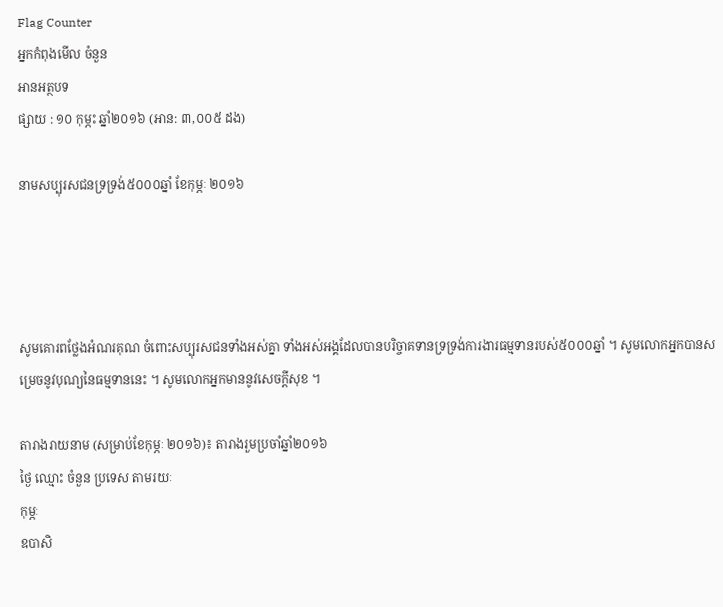Flag Counter
អ្នកកំពុងមើល ចំនួន
អានអត្ថបទ
ផ្សាយ : ១០ កុម្ភះ ឆ្នាំ២០១៦ (អាន: ៣,០០៥ ដង)

នាមសប្បុរសជនទ្រទ្រង់៥០០០ឆ្នាំ ខែកុម្ភៈ ២០១៦




សូមគោរពថ្លែងអំណរគុណ ចំពោះសប្បុរសជនទាំងអស់គ្នា ទាំងអស់អង្គដែលបានបរិច្ចាគទានទ្រទ្រង់ការងារធម្មទានរបស់៥០០០ឆ្នាំ ។ សូមលោកអ្នកបានសម្រេចនូវបុណ្យនៃធម្មទាននេះ ។ សូមលោកអ្នកមាននូវសេចក្តីសុខ ។

តារាងរាយនាម (សម្រាប់ខែកុម្ភៈ ២០១៦)៖ តារាងរួមប្រចាំឆ្នាំ២០១៦
ថ្ងៃ ឈ្មោះ ចំនួន ប្រទេស តាមរយៈ
កុម្ភៈ
ឧបាសិ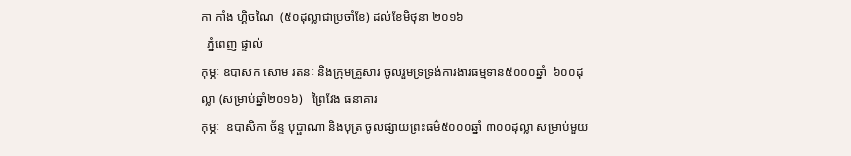កា កាំង ហ្គិចណៃ  (៥០ដុល្លាជាប្រចាំខែ) ដល់ខែមិថុនា ២០១៦
  ភ្នំពេញ ផ្ទាល់
កុម្ភៈ ឧបាសក សោម រតនៈ និងក្រុមគ្រួសារ ចូលរួមទ្រទ្រង់ការងារធម្មទាន៥០០០ឆ្នាំ  ៦០០ដុល្លា (សម្រាប់ឆ្នាំ២០១៦)   ព្រៃវែង ធនាគារ
កុម្ភៈ  ឧបាសិកា ច័ន្ទ បុប្ផាណា និងបុត្រ ចូលផ្សាយព្រះធម៌៥០០០ឆ្នាំ ៣០០ដុល្លា សម្រាប់មួយ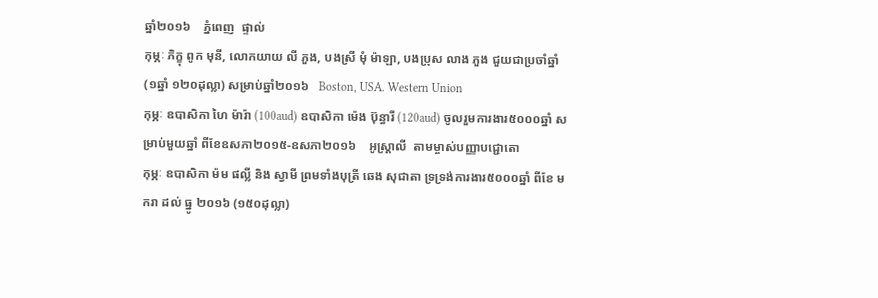ឆ្នាំ២០១៦    ភ្នំពេញ  ផ្ទាល់
កុម្ភៈ ភិក្ខុ ពូក មុនី, លោកយាយ លី ភួង, បងស្រី មុំ ម៉ាឡា, បងប្រុស លាង ភួង ជួយជាប្រចាំឆ្នាំ (១ឆ្នាំ ១២០ដុល្លា) សម្រាប់ឆ្នាំ២០១៦   Boston, USA. Western Union
កុម្ភៈ ឧបាសិកា ហៃ ម៉ារ៉ា (100aud) ឧបាសិកា ម៉េង ប៊ុន្ធារី (120aud) ចូលរួមការងារ៥០០០ឆ្នាំ សម្រាប់មួយឆ្នាំ ពីខែឧសភា២០១៥-ឧសភា២០១៦    អូស្ត្រាលី  តាមម្ចាស់បញ្ញាបជ្ជោតោ
កុម្ភៈ ឧបាសិកា ម៉ម ផល្លី និង ស្វាមី ព្រមទាំងបុត្រី ឆេង សុជាតា ទ្រទ្រង់ការងារ៥០០០ឆ្នាំ ពីខែ មករា ដល់ ធ្នូ ២០១៦ (១៥០ដុល្លា)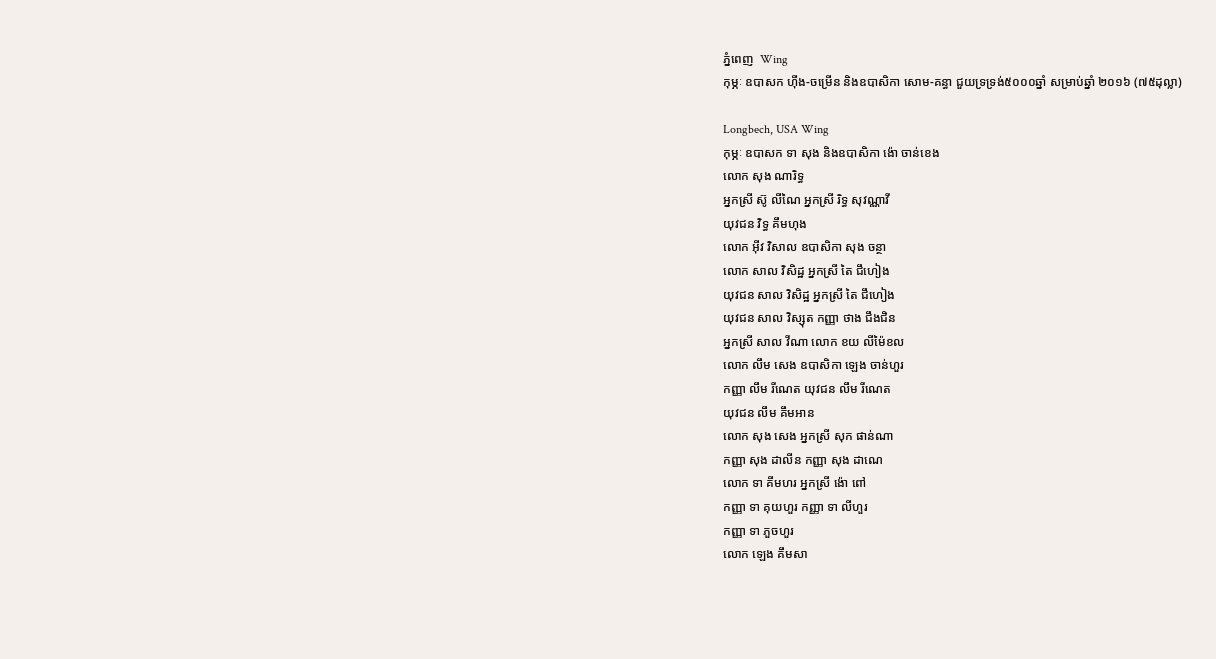ភ្នំពេញ  Wing
កុម្ភៈ ឧបាសក ហ៊ីង-ចម្រើន និងឧបាសិកា សោម-គន្ធា ជួយទ្រទ្រង់៥០០០ឆ្នាំ សម្រាប់ឆ្នាំ ២០១៦ (៧៥ដុល្លា)

Longbech, USA Wing
កុម្ភៈ ឧបាសក ទា សុង និងឧបាសិកា ង៉ោ ចាន់ខេង
លោក សុង ណារិទ្ធ
អ្នកស្រី ស៊ូ លីណៃ អ្នកស្រី រិទ្ធ សុវណ្ណាវី
យុវជន វិទ្ធ គឹមហុង
លោក អ៊ីវ វិសាល ឧបាសិកា សុង ចន្ថា
លោក សាល វិសិដ្ឋ អ្នកស្រី តៃ ជឹហៀង
យុវជន សាល វិសិដ្ឋ អ្នកស្រី តៃ ជឹហៀង
យុវជន សាល វិស្សុត កញ្ញា ថាង ជឹងជិន
អ្នកស្រី សាល វីណា លោក ខយ លីម៉ៃខល
លោក លឹម សេង ឧបាសិកា ឡេង ចាន់ហួរ
កញ្ញា លឹម រីណេត យុវជន លឹម រីណេត
យុវជន លឹម គឹមអាន
លោក សុង សេង អ្នកស្រី សុក ផាន់ណា
កញ្ញា សុង ដាលីន កញ្ញា សុង ដាណេ
លោក ទា គីមហរ អ្នកស្រី ង៉ោ ពៅ
កញ្ញា ទា គុយហួរ កញ្ញា ទា លីហួរ
កញ្ញា ទា ភួចហួរ
លោក ឡេង គឹមសា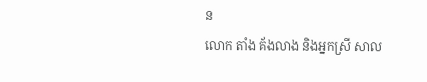ន
លោក តាំង គ័ងលាង និងអ្នកស្រី សាល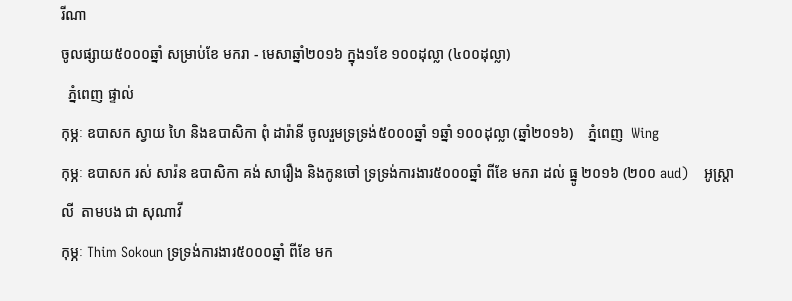រីណា
ចូលផ្សាយ៥០០០ឆ្នាំ សម្រាប់ខែ មករា - មេសាឆ្នាំ២០១៦ ក្នុង១ខែ ១០០ដុល្លា (៤០០ដុល្លា)
  ភ្នំពេញ ផ្ទាល់
កុម្ភៈ ឧបាសក ស្វាយ ហៃ និងឧបាសិកា ពុំ ដារ៉ានី ចូលរួមទ្រទ្រង់៥០០០ឆ្នាំ ១ឆ្នាំ ១០០ដុល្លា (ឆ្នាំ២០១៦)    ភ្នំពេញ  Wing
កុម្ភៈ ឧបាសក រស់ សារ៉ន ឧបាសិកា គង់ សារឿង និងកូនចៅ ទ្រទ្រង់ការងារ៥០០០ឆ្នាំ ពីខែ មករា ដល់ ធ្នូ ២០១៦ (២០០ aud)    អូស្រ្តាលី  តាមបង ជា សុណាវី
កុម្ភៈ Thim Sokoun ទ្រទ្រង់ការងារ៥០០០ឆ្នាំ ពីខែ មក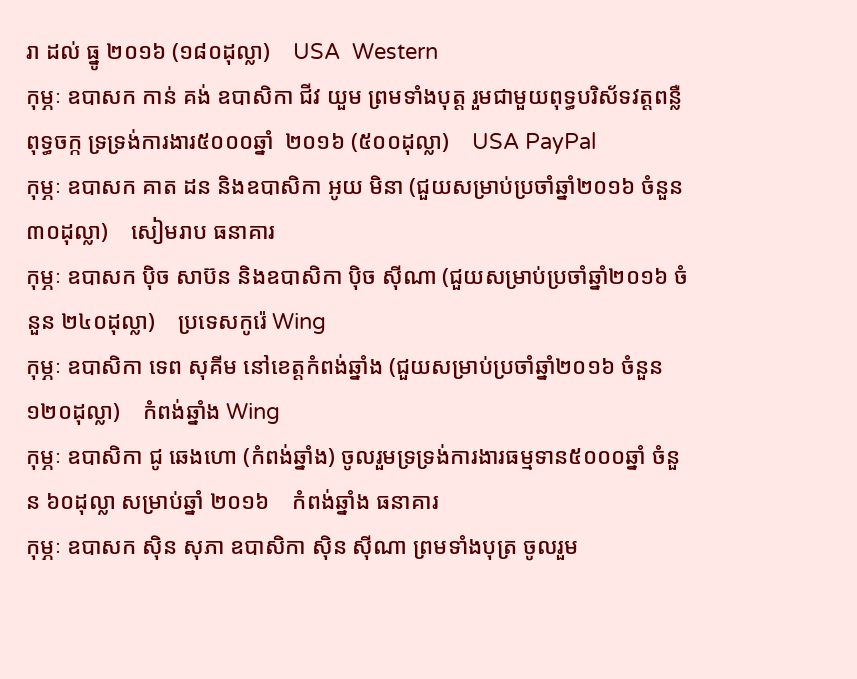រា ដល់ ធ្នូ ២០១៦ (១៨០ដុល្លា)    USA  Western
កុម្ភៈ ឧបាសក កាន់ គង់ ឧបាសិកា ជីវ យួម ព្រមទាំងបុត្ត រួមជាមួយពុទ្ធបរិស័ទវត្តពន្លឺពុទ្ធចក្ក ទ្រទ្រង់ការងារ៥០០០ឆ្នាំ  ២០១៦ (៥០០ដុល្លា)    USA PayPal
កុម្ភៈ ឧបាសក គាត ដន និងឧបាសិកា អូយ មិនា (ជួយសម្រាប់ប្រចាំឆ្នាំ២០១៦ ចំនួន ៣០ដុល្លា)    សៀមរាប ធនាគារ
កុម្ភៈ ឧបាសក ប៉ិច សាប៊ន និងឧបាសិកា ប៉ិច ស៊ីណា (ជួយសម្រាប់ប្រចាំឆ្នាំ២០១៦ ចំនួន ២៤០ដុល្លា)    ប្រទេសកូរ៉េ Wing
កុម្ភៈ ឧបាសិកា ទេព សុគីម នៅខេត្តកំពង់ឆ្នាំង (ជួយសម្រាប់ប្រចាំឆ្នាំ២០១៦ ចំនួន ១២០ដុល្លា)    កំពង់ឆ្នាំង Wing
កុម្ភៈ ឧបាសិកា ជូ ឆេងហោ (កំពង់ឆ្នាំង) ចូលរួមទ្រទ្រង់ការងារធម្មទាន៥០០០ឆ្នាំ ចំនួន ៦០ដុល្លា សម្រាប់ឆ្នាំ ២០១៦    កំពង់ឆ្នាំង ធនាគារ
កុម្ភៈ ឧបាសក ស៊ិន សុភា ឧបាសិកា ស៊ិន ស៊ីណា ព្រមទាំងបុត្រ ចូលរួម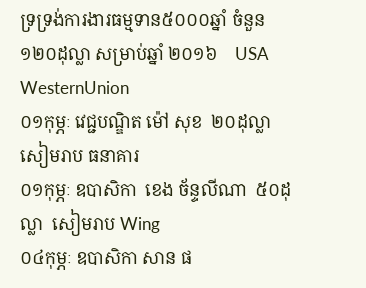ទ្រទ្រង់ការងារធម្មទាន៥០០០ឆ្នាំ ចំនួន ១២០ដុល្លា សម្រាប់ឆ្នាំ ២០១៦    USA WesternUnion
០១កុម្ភៈ វេជ្ជបណ្ឌិត ម៉ៅ សុខ  ២០ដុល្លា  សៀមរាប ធនាគារ
០១កុម្ភៈ ឧបាសិកា  ខេង ច័ន្ទលីណា  ៥០ដុល្លា  សៀមរាប Wing
០៤កុម្ភៈ ឧបាសិកា សាន ផ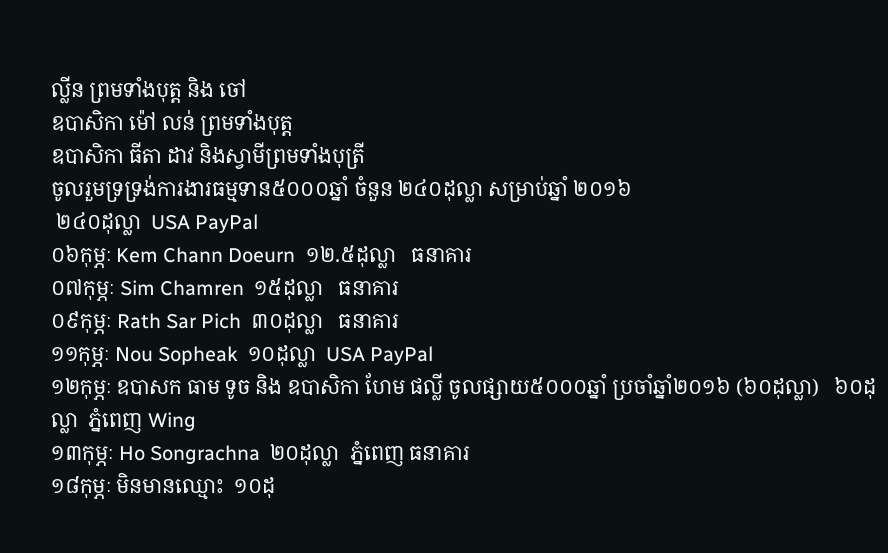ល្លីន ព្រមទាំងបុត្ត និង ចៅ
ឧបាសិកា ម៉ៅ លន់ ព្រមទាំងបុត្ត
ឧបាសិកា ធីតា ដាវ និងស្វាមីព្រមទាំងបុត្រី
ចូលរួមទ្រទ្រង់ការងារធម្មទាន៥០០០ឆ្នាំ ចំនួន ២៤០ដុល្លា សម្រាប់ឆ្នាំ ២០១៦
 ២៤០ដុល្លា  USA PayPal
០៦កុម្ភៈ Kem Chann Doeurn  ១២.៥ដុល្លា   ធនាគារ
០៧កុម្ភៈ Sim Chamren  ១៥ដុល្លា   ធនាគារ
០៩កុម្ភៈ Rath Sar Pich  ៣០ដុល្លា   ធនាគារ
១១កុម្ភៈ Nou Sopheak  ១០ដុល្លា  USA PayPal
១២កុម្ភៈ ឧបាសក ធាម ទូច និង ឧបាសិកា ហែម ផល្លី ចូលផ្សាយ៥០០០ឆ្នាំ ប្រចាំឆ្នាំ២០១៦ (៦០ដុល្លា)   ៦០ដុល្លា  ភ្នំពេញ Wing
១៣កុម្ភៈ Ho Songrachna  ២០ដុល្លា  ភ្នំពេញ ធនាគារ
១៨កុម្ភៈ មិនមានឈ្មោះ  ១០ដុ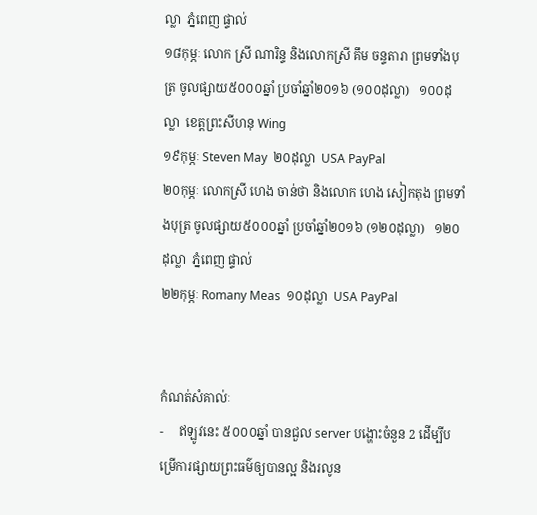ល្លា  ភ្នំពេញ ផ្ទាល់
១៨កុម្ភៈ លោក ស្រី ណារិន្ទ និងលោកស្រី គឹម ចន្ទតារា ព្រមទាំងបុត្រ ចូលផ្សាយ៥០០០ឆ្នាំ ប្រចាំឆ្នាំ២០១៦ (១០០ដុល្លា)   ១០០ដុល្លា  ខេត្តព្រះសីហនុ Wing
១៩កុម្ភៈ Steven May  ២០ដុល្លា  USA PayPal
២០កុម្ភៈ លោកស្រី ហេង ចាន់ថា និងលោក ហេង សៀកតុង ព្រមទាំងបុត្រ ចូលផ្សាយ៥០០០ឆ្នាំ ប្រចាំឆ្នាំ២០១៦ (១២០ដុល្លា)   ១២០ដុល្លា  ភ្នំពេញ ផ្ទាល់
២២កុម្ភៈ Romany Meas  ១០ដុល្លា  USA PayPal


កំណត់សំគាល់ៈ
-     ឥឡូវនេះ ៥០០០ឆ្នាំ បានជួល server បង្ហោះចំនួន 2 ដើម្បីបម្រើការផ្សាយព្រះធម៌ឲ្យបានល្អ និងរលូន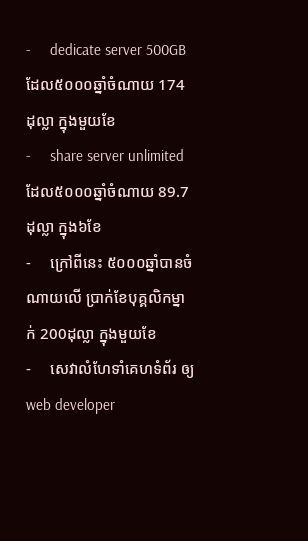-     dedicate server 500GB ដែល៥០០០ឆ្នាំចំណាយ 174ដុល្លា ក្នុងមួយខែ
-     share server unlimited ដែល៥០០០ឆ្នាំចំណាយ 89.7ដុល្លា ក្នុង៦ខែ
-     ក្រៅពីនេះ ៥០០០ឆ្នាំបានចំណាយលើ ប្រាក់ខែបុគ្គលិកម្នាក់ 200ដុល្លា ក្នុងមួយខែ
-     សេវាលំហែទាំគេហទំព័រ ឲ្យ web developer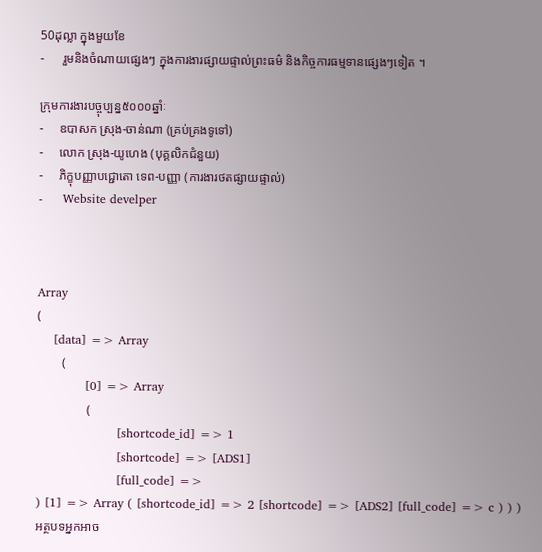50ដុល្លា ក្នុងមួយខែ
-      រួមនិងចំណាយផ្សេងៗ ក្នុងការងារផ្សាយផ្ទាល់ព្រះធម៌ និងកិច្ចការធម្មទានផ្សេងៗទៀត ។

ក្រុមការងារបច្ចុប្បន្ន៥០០០ឆ្នាំៈ
-     ឧបាសក ស្រុង-ចាន់ណា (គ្រប់គ្រងទូទៅ)
-     លោក ស្រុង-យូហេង (បុគ្គលិកជំនួយ)
-     ភិក្ខុបញ្ញាបជ្ជោតោ ទេព-បញ្ញា (ការងារថតផ្សាយផ្ទាល់)
-     Website develper



Array
(
    [data] => Array
        (
            [0] => Array
                (
                    [shortcode_id] => 1
                    [shortcode] => [ADS1]
                    [full_code] =>
) [1] => Array ( [shortcode_id] => 2 [shortcode] => [ADS2] [full_code] => c ) ) )
អត្ថបទអ្នកអាច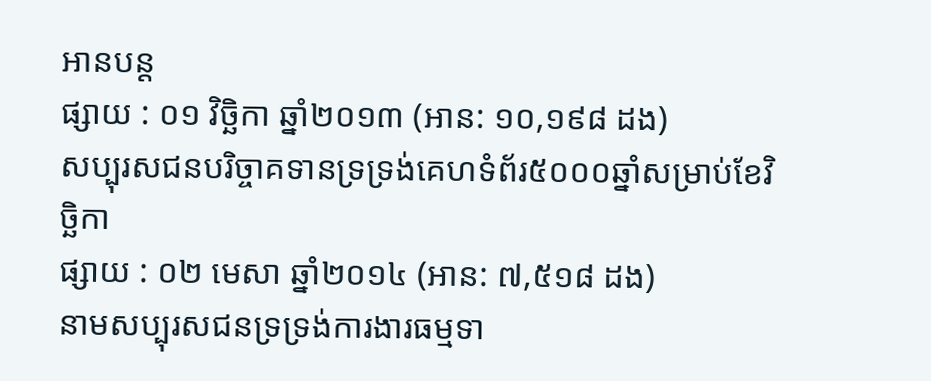អានបន្ត
ផ្សាយ : ០១ វិច្ឆិកា ឆ្នាំ២០១៣ (អាន: ១០,១៩៨ ដង)
សប្បុរសជនបរិច្ចាគទានទ្រទ្រង់គេហទំព័រ៥០០០ឆ្នាំសម្រាប់ខែវិច្ឆិកា
ផ្សាយ : ០២ មេសា ឆ្នាំ២០១៤ (អាន: ៧,៥១៨ ដង)
នាមសប្បុរសជនទ្រទ្រង់ការងារធម្មទា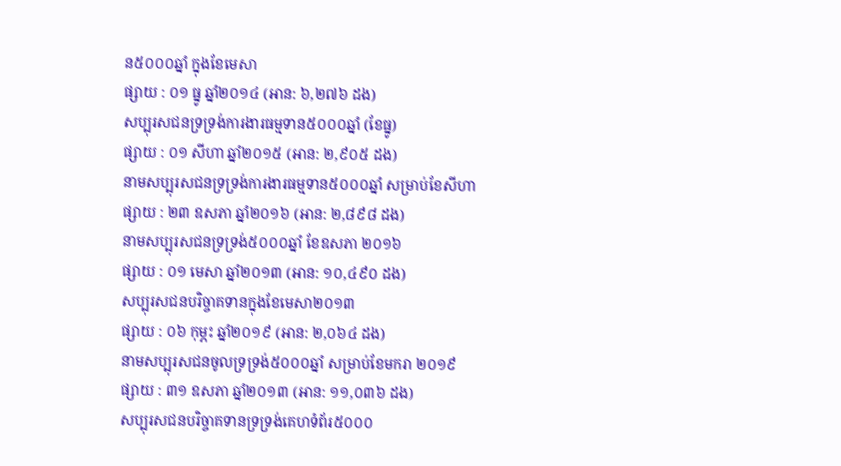ន៥០០០ឆ្នាំ ក្នុងខែមេសា
ផ្សាយ : ០១ ធ្នូ ឆ្នាំ២០១៤ (អាន: ៦,២៧៦ ដង)
សប្បុរសជនទ្រទ្រង់ការងារធម្មទាន៥០០០ឆ្នាំ (ខែធ្នូ)
ផ្សាយ : ០១ សីហា ឆ្នាំ២០១៥ (អាន: ២,៩០៥ ដង)
នាមសប្បុរសជនទ្រទ្រង់ការងារធម្មទាន៥០០០ឆ្នាំ សម្រាប់ខែសីហា
ផ្សាយ : ២៣ ឧសភា ឆ្នាំ២០១៦ (អាន: ២,៨៩៨ ដង)
នាមសប្បុរសជនទ្រទ្រង់៥០០០ឆ្នាំ ខែឧសភា ២០១៦
ផ្សាយ : ០១ មេសា ឆ្នាំ២០១៣ (អាន: ១០,៤៩០ ដង)
សប្បុរសជនបរិច្ចាគទានក្នុងខែមេសា២០១៣
ផ្សាយ : ០៦ កុម្ភះ ឆ្នាំ២០១៩ (អាន: ២,០៦៤ ដង)
នាមសប្បុរសជនចូលទ្រទ្រង់៥០០០ឆ្នាំ សម្រាប់ខែមករា ២០១៩
ផ្សាយ : ៣១ ឧសភា ឆ្នាំ២០១៣ (អាន: ១១,០៣៦ ដង)
សប្បុរសជនបរិច្ចាគទានទ្រទ្រង់គេហទំព័រ៥០០០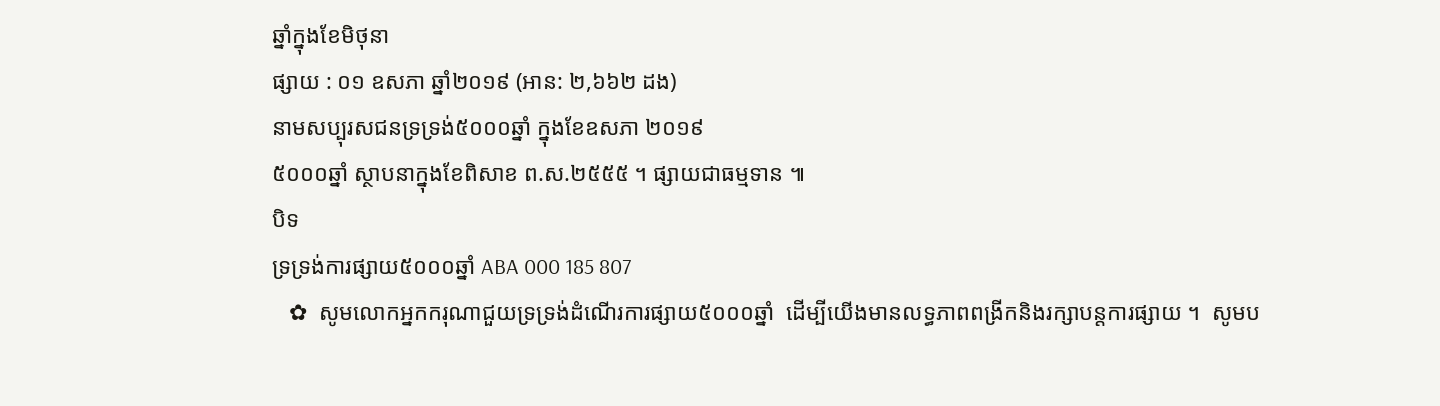ឆ្នាំក្នុងខែមិថុនា
ផ្សាយ : ០១ ឧសភា ឆ្នាំ២០១៩ (អាន: ២,៦៦២ ដង)
នាមសប្បុរសជនទ្រទ្រង់៥០០០ឆ្នាំ ក្នុងខែឧសភា ២០១៩
៥០០០ឆ្នាំ ស្ថាបនាក្នុងខែពិសាខ ព.ស.២៥៥៥ ។ ផ្សាយជាធម្មទាន ៕
បិទ
ទ្រទ្រង់ការផ្សាយ៥០០០ឆ្នាំ ABA 000 185 807
   ✿  សូមលោកអ្នកករុណាជួយទ្រទ្រង់ដំណើរការផ្សាយ៥០០០ឆ្នាំ  ដើម្បីយើងមានលទ្ធភាពពង្រីកនិងរក្សាបន្តការផ្សាយ ។  សូមប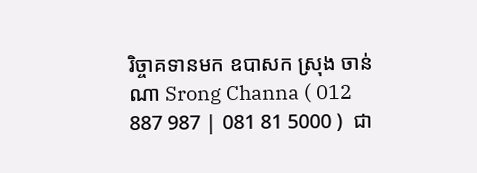រិច្ចាគទានមក ឧបាសក ស្រុង ចាន់ណា Srong Channa ( 012 887 987 | 081 81 5000 )  ជា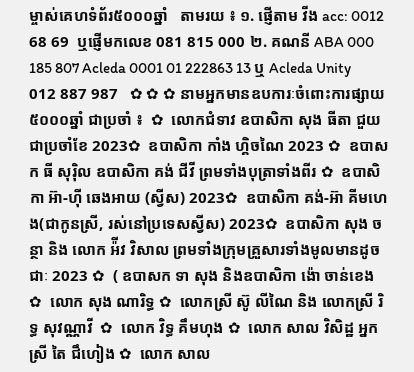ម្ចាស់គេហទំព័រ៥០០០ឆ្នាំ   តាមរយ ៖ ១. ផ្ញើតាម វីង acc: 0012 68 69  ឬផ្ញើមកលេខ 081 815 000 ២. គណនី ABA 000 185 807 Acleda 0001 01 222863 13 ឬ Acleda Unity 012 887 987   ✿ ✿ ✿ នាមអ្នកមានឧបការៈចំពោះការផ្សាយ៥០០០ឆ្នាំ ជាប្រចាំ ៖  ✿  លោកជំទាវ ឧបាសិកា សុង ធីតា ជួយជាប្រចាំខែ 2023✿  ឧបាសិកា កាំង ហ្គិចណៃ 2023 ✿  ឧបាសក ធី សុរ៉ិល ឧបាសិកា គង់ ជីវី ព្រមទាំងបុត្រាទាំងពីរ ✿  ឧបាសិកា អ៊ា-ហុី ឆេងអាយ (ស្វីស) 2023✿  ឧបាសិកា គង់-អ៊ា គីមហេង(ជាកូនស្រី, រស់នៅប្រទេសស្វីស) 2023✿  ឧបាសិកា សុង ចន្ថា និង លោក អ៉ីវ វិសាល ព្រមទាំងក្រុមគ្រួសារទាំងមូលមានដូចជាៈ 2023 ✿  ( ឧបាសក ទា សុង និងឧបាសិកា ង៉ោ ចាន់ខេង ✿  លោក សុង ណារិទ្ធ ✿  លោកស្រី ស៊ូ លីណៃ និង លោកស្រី រិទ្ធ សុវណ្ណាវី  ✿  លោក វិទ្ធ គឹមហុង ✿  លោក សាល វិសិដ្ឋ អ្នកស្រី តៃ ជឹហៀង ✿  លោក សាល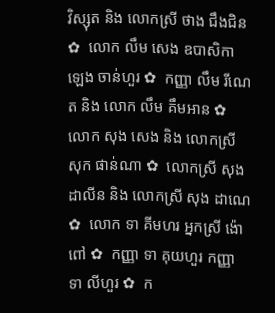វិស្សុត និង លោកស្រី ថាង ជឹងជិន ✿  លោក លឹម សេង ឧបាសិកា ឡេង ចាន់ហួរ ✿  កញ្ញា លឹម រីណេត និង លោក លឹម គឹមអាន ✿  លោក សុង សេង និង លោកស្រី សុក ផាន់ណា ✿  លោកស្រី សុង ដាលីន និង លោកស្រី សុង ដាណេ  ✿  លោក ទា គីមហរ អ្នកស្រី ង៉ោ ពៅ ✿  កញ្ញា ទា គុយហួរ កញ្ញា ទា លីហួរ ✿  ក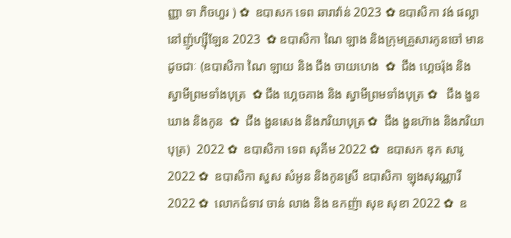ញ្ញា ទា ភិចហួរ ) ✿  ឧបាសក ទេព ឆារាវ៉ាន់ 2023 ✿ ឧបាសិកា វង់ ផល្លា នៅញ៉ូហ្ស៊ីឡែន 2023  ✿ ឧបាសិកា ណៃ ឡាង និងក្រុមគ្រួសារកូនចៅ មានដូចជាៈ (ឧបាសិកា ណៃ ឡាយ និង ជឹង ចាយហេង  ✿  ជឹង ហ្គេចរ៉ុង និង ស្វាមីព្រមទាំងបុត្រ  ✿ ជឹង ហ្គេចគាង និង ស្វាមីព្រមទាំងបុត្រ ✿   ជឹង ងួនឃាង និងកូន  ✿  ជឹង ងួនសេង និងភរិយាបុត្រ ✿  ជឹង ងួនហ៊ាង និងភរិយាបុត្រ)  2022 ✿  ឧបាសិកា ទេព សុគីម 2022 ✿  ឧបាសក ឌុក សារូ 2022 ✿  ឧបាសិកា សួស សំអូន និងកូនស្រី ឧបាសិកា ឡុងសុវណ្ណារី 2022 ✿  លោកជំទាវ ចាន់ លាង និង ឧកញ៉ា សុខ សុខា 2022 ✿  ឧ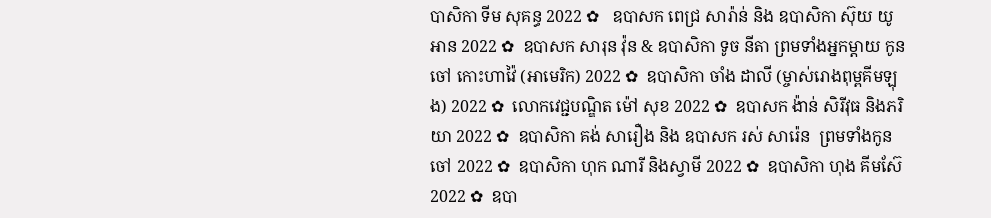បាសិកា ទីម សុគន្ធ 2022 ✿   ឧបាសក ពេជ្រ សារ៉ាន់ និង ឧបាសិកា ស៊ុយ យូអាន 2022 ✿  ឧបាសក សារុន វ៉ុន & ឧបាសិកា ទូច នីតា ព្រមទាំងអ្នកម្តាយ កូនចៅ កោះហាវ៉ៃ (អាមេរិក) 2022 ✿  ឧបាសិកា ចាំង ដាលី (ម្ចាស់រោងពុម្ពគីមឡុង) 2022 ✿  លោកវេជ្ជបណ្ឌិត ម៉ៅ សុខ 2022 ✿  ឧបាសក ង៉ាន់ សិរីវុធ និងភរិយា 2022 ✿  ឧបាសិកា គង់ សារឿង និង ឧបាសក រស់ សារ៉េន  ព្រមទាំងកូនចៅ 2022 ✿  ឧបាសិកា ហុក ណារី និងស្វាមី 2022 ✿  ឧបាសិកា ហុង គីមស៊ែ 2022 ✿  ឧបា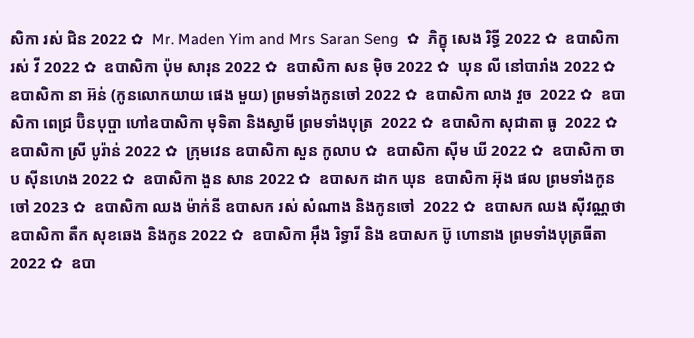សិកា រស់ ជិន 2022 ✿  Mr. Maden Yim and Mrs Saran Seng  ✿  ភិក្ខុ សេង រិទ្ធី 2022 ✿  ឧបាសិកា រស់ វី 2022 ✿  ឧបាសិកា ប៉ុម សារុន 2022 ✿  ឧបាសិកា សន ម៉ិច 2022 ✿  ឃុន លី នៅបារាំង 2022 ✿  ឧបាសិកា នា អ៊ន់ (កូនលោកយាយ ផេង មួយ) ព្រមទាំងកូនចៅ 2022 ✿  ឧបាសិកា លាង វួច  2022 ✿  ឧបាសិកា ពេជ្រ ប៊ិនបុប្ផា ហៅឧបាសិកា មុទិតា និងស្វាមី ព្រមទាំងបុត្រ  2022 ✿  ឧបាសិកា សុជាតា ធូ  2022 ✿  ឧបាសិកា ស្រី បូរ៉ាន់ 2022 ✿  ក្រុមវេន ឧបាសិកា សួន កូលាប ✿  ឧបាសិកា ស៊ីម ឃី 2022 ✿  ឧបាសិកា ចាប ស៊ីនហេង 2022 ✿  ឧបាសិកា ងួន សាន 2022 ✿  ឧបាសក ដាក ឃុន  ឧបាសិកា អ៊ុង ផល ព្រមទាំងកូនចៅ 2023 ✿  ឧបាសិកា ឈង ម៉ាក់នី ឧបាសក រស់ សំណាង និងកូនចៅ  2022 ✿  ឧបាសក ឈង សុីវណ្ណថា ឧបាសិកា តឺក សុខឆេង និងកូន 2022 ✿  ឧបាសិកា អុឹង រិទ្ធារី និង ឧបាសក ប៊ូ ហោនាង ព្រមទាំងបុត្រធីតា  2022 ✿  ឧបា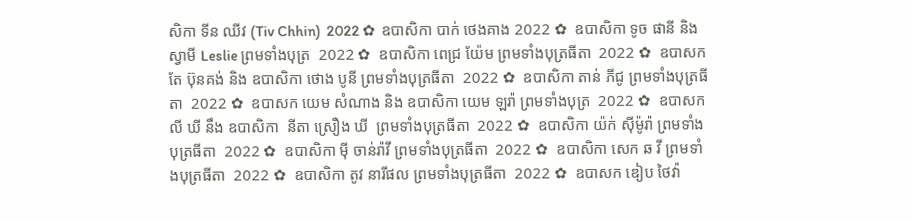សិកា ទីន ឈីវ (Tiv Chhin)  2022 ✿  ឧបាសិកា បាក់ ថេងគាង 2022 ✿  ឧបាសិកា ទូច ផានី និង ស្វាមី Leslie ព្រមទាំងបុត្រ  2022 ✿  ឧបាសិកា ពេជ្រ យ៉ែម ព្រមទាំងបុត្រធីតា  2022 ✿  ឧបាសក តែ ប៊ុនគង់ និង ឧបាសិកា ថោង បូនី ព្រមទាំងបុត្រធីតា  2022 ✿  ឧបាសិកា តាន់ ភីជូ ព្រមទាំងបុត្រធីតា  2022 ✿  ឧបាសក យេម សំណាង និង ឧបាសិកា យេម ឡរ៉ា ព្រមទាំងបុត្រ  2022 ✿  ឧបាសក លី ឃី នឹង ឧបាសិកា  នីតា ស្រឿង ឃី  ព្រមទាំងបុត្រធីតា  2022 ✿  ឧបាសិកា យ៉ក់ សុីម៉ូរ៉ា ព្រមទាំងបុត្រធីតា  2022 ✿  ឧបាសិកា មុី ចាន់រ៉ាវី ព្រមទាំងបុត្រធីតា  2022 ✿  ឧបាសិកា សេក ឆ វី ព្រមទាំងបុត្រធីតា  2022 ✿  ឧបាសិកា តូវ នារីផល ព្រមទាំងបុត្រធីតា  2022 ✿  ឧបាសក ឌៀប ថៃវ៉ា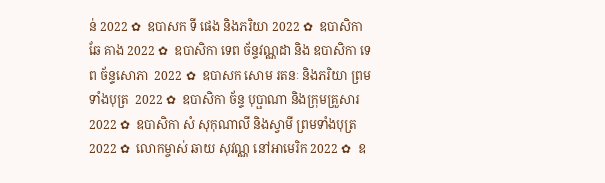ន់ 2022 ✿  ឧបាសក ទី ផេង និងភរិយា 2022 ✿  ឧបាសិកា ឆែ គាង 2022 ✿  ឧបាសិកា ទេព ច័ន្ទវណ្ណដា និង ឧបាសិកា ទេព ច័ន្ទសោភា  2022 ✿  ឧបាសក សោម រតនៈ និងភរិយា ព្រមទាំងបុត្រ  2022 ✿  ឧបាសិកា ច័ន្ទ បុប្ផាណា និងក្រុមគ្រួសារ 2022 ✿  ឧបាសិកា សំ សុកុណាលី និងស្វាមី ព្រមទាំងបុត្រ  2022 ✿  លោកម្ចាស់ ឆាយ សុវណ្ណ នៅអាមេរិក 2022 ✿  ឧ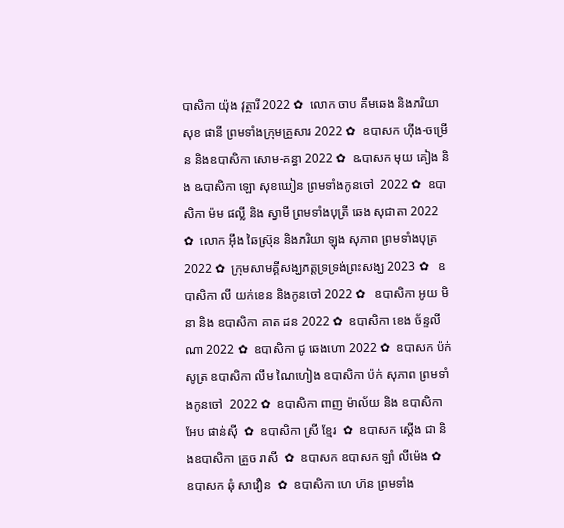បាសិកា យ៉ុង វុត្ថារី 2022 ✿  លោក ចាប គឹមឆេង និងភរិយា សុខ ផានី ព្រមទាំងក្រុមគ្រួសារ 2022 ✿  ឧបាសក ហ៊ីង-ចម្រើន និងឧបាសិកា សោម-គន្ធា 2022 ✿  ឩបាសក មុយ គៀង និង ឩបាសិកា ឡោ សុខឃៀន ព្រមទាំងកូនចៅ  2022 ✿  ឧបាសិកា ម៉ម ផល្លី និង ស្វាមី ព្រមទាំងបុត្រី ឆេង សុជាតា 2022 ✿  លោក អ៊ឹង ឆៃស្រ៊ុន និងភរិយា ឡុង សុភាព ព្រមទាំងបុត្រ 2022 ✿  ក្រុមសាមគ្គីសង្ឃភត្តទ្រទ្រង់ព្រះសង្ឃ 2023 ✿   ឧបាសិកា លី យក់ខេន និងកូនចៅ 2022 ✿   ឧបាសិកា អូយ មិនា និង ឧបាសិកា គាត ដន 2022 ✿  ឧបាសិកា ខេង ច័ន្ទលីណា 2022 ✿  ឧបាសិកា ជូ ឆេងហោ 2022 ✿  ឧបាសក ប៉ក់ សូត្រ ឧបាសិកា លឹម ណៃហៀង ឧបាសិកា ប៉ក់ សុភាព ព្រមទាំងកូនចៅ  2022 ✿  ឧបាសិកា ពាញ ម៉ាល័យ និង ឧបាសិកា អែប ផាន់ស៊ី  ✿  ឧបាសិកា ស្រី ខ្មែរ  ✿  ឧបាសក ស្តើង ជា និងឧបាសិកា គ្រួច រាសី  ✿  ឧបាសក ឧបាសក ឡាំ លីម៉េង ✿  ឧបាសក ឆុំ សាវឿន  ✿  ឧបាសិកា ហេ ហ៊ន ព្រមទាំង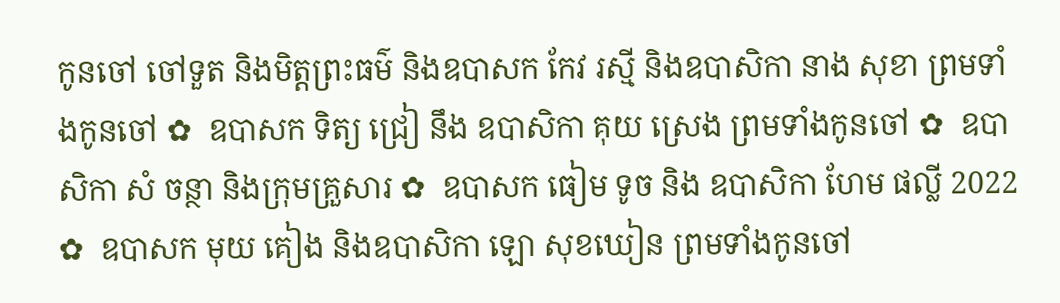កូនចៅ ចៅទួត និងមិត្តព្រះធម៌ និងឧបាសក កែវ រស្មី និងឧបាសិកា នាង សុខា ព្រមទាំងកូនចៅ ✿  ឧបាសក ទិត្យ ជ្រៀ នឹង ឧបាសិកា គុយ ស្រេង ព្រមទាំងកូនចៅ ✿  ឧបាសិកា សំ ចន្ថា និងក្រុមគ្រួសារ ✿  ឧបាសក ធៀម ទូច និង ឧបាសិកា ហែម ផល្លី 2022 ✿  ឧបាសក មុយ គៀង និងឧបាសិកា ឡោ សុខឃៀន ព្រមទាំងកូនចៅ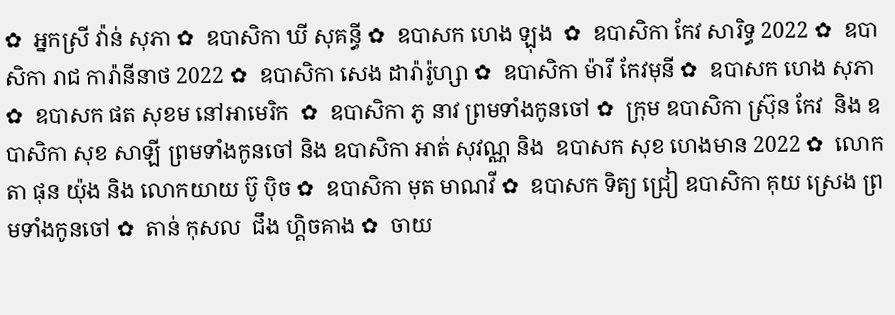✿  អ្នកស្រី វ៉ាន់ សុភា ✿  ឧបាសិកា ឃី សុគន្ធី ✿  ឧបាសក ហេង ឡុង  ✿  ឧបាសិកា កែវ សារិទ្ធ 2022 ✿  ឧបាសិកា រាជ ការ៉ានីនាថ 2022 ✿  ឧបាសិកា សេង ដារ៉ារ៉ូហ្សា ✿  ឧបាសិកា ម៉ារី កែវមុនី ✿  ឧបាសក ហេង សុភា  ✿  ឧបាសក ផត សុខម នៅអាមេរិក  ✿  ឧបាសិកា ភូ នាវ ព្រមទាំងកូនចៅ ✿  ក្រុម ឧបាសិកា ស្រ៊ុន កែវ  និង ឧបាសិកា សុខ សាឡី ព្រមទាំងកូនចៅ និង ឧបាសិកា អាត់ សុវណ្ណ និង  ឧបាសក សុខ ហេងមាន 2022 ✿  លោកតា ផុន យ៉ុង និង លោកយាយ ប៊ូ ប៉ិច ✿  ឧបាសិកា មុត មាណវី ✿  ឧបាសក ទិត្យ ជ្រៀ ឧបាសិកា គុយ ស្រេង ព្រមទាំងកូនចៅ ✿  តាន់ កុសល  ជឹង ហ្គិចគាង ✿  ចាយ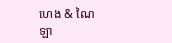ហេង & ណៃ ឡា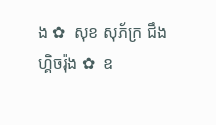ង ✿  សុខ សុភ័ក្រ ជឹង ហ្គិចរ៉ុង ✿  ឧ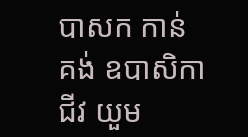បាសក កាន់ គង់ ឧបាសិកា ជីវ យួម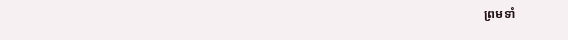ព្រមទាំ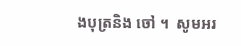ងបុត្រនិង ចៅ ។  សូមអរ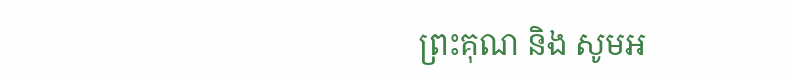ព្រះគុណ និង សូមអ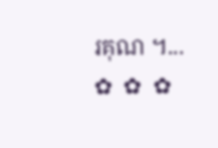រគុណ ។...       ✿  ✿  ✿